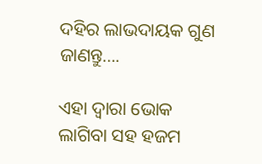ଦହିର ଲାଭଦାୟକ ଗୁଣ ଜାଣନ୍ତୁ….

ଏହା ଦ୍ୱାରା ଭୋକ ଲାଗିବା ସହ ହଜମ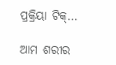ପ୍ରକ୍ରିୟା ଟିକ୍…

ଆମ ଶରୀର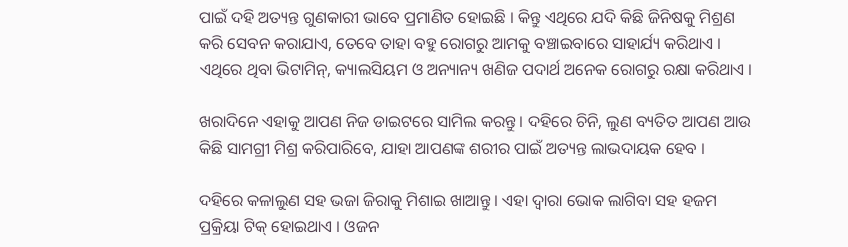ପାଇଁ ଦହି ଅତ୍ୟନ୍ତ ଗୁଣକାରୀ ଭାବେ ପ୍ରମାଣିତ ହୋଇଛି । କିନ୍ତୁ ଏଥିରେ ଯଦି କିଛି ଜିନିଷକୁ ମିଶ୍ରଣ କରି ସେବନ କରାଯାଏ, ତେବେ ତାହା ବହୁ ରୋଗରୁ ଆମକୁ ବଞ୍ଚାଇବାରେ ସାହାର୍ଯ୍ୟ କରିଥାଏ । ଏଥିରେ ଥିବା ଭିଟାମିନ୍, କ୍ୟାଲସିୟମ ଓ ଅନ୍ୟାନ୍ୟ ଖଣିଜ ପଦାର୍ଥ ଅନେକ ରୋଗରୁ ରକ୍ଷା କରିଥାଏ ।

ଖରାଦିନେ ଏହାକୁ ଆପଣ ନିଜ ଡାଇଟରେ ସାମିଲ କରନ୍ତୁ । ଦହିରେ ଚିନି, ଲୁଣ ବ୍ୟତିତ ଆପଣ ଆଉ କିଛି ସାମଗ୍ରୀ ମିଶ୍ର କରିପାରିବେ, ଯାହା ଆପଣଙ୍କ ଶରୀର ପାଇଁ ଅତ୍ୟନ୍ତ ଲାଭଦାୟକ ହେବ ।

ଦହିରେ କଳାଲୁଣ ସହ ଭଜା ଜିରାକୁ ମିଶାଇ ଖାଆନ୍ତୁ । ଏହା ଦ୍ୱାରା ଭୋକ ଲାଗିବା ସହ ହଜମ ପ୍ରକ୍ରିୟା ଟିକ୍ ହୋଇଥାଏ । ଓଜନ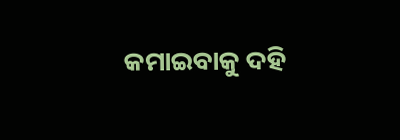କମାଇବାକୁ ଦହି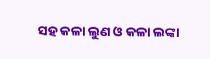ସହ କଳା ଲୁଣ ଓ କଳା ଲଙ୍କା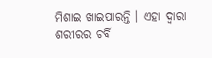ମିଶାଇ ଖାଇପାରନ୍ତି । ଏହା ଦ୍ୱାରା ଶରୀରର ଚର୍ବି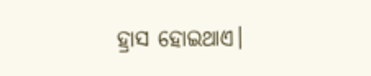ହ୍ରାସ ହୋଇଥାଏ।